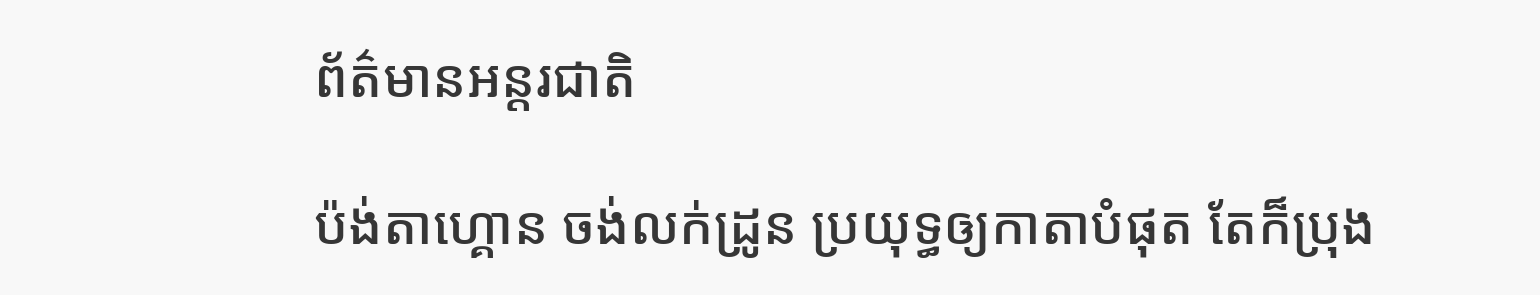ព័ត៌មានអន្តរជាតិ

ប៉ង់តាហ្គោន ចង់លក់ដ្រូន ប្រយុទ្ធឲ្យកាតាបំផុត តែក៏ប្រុង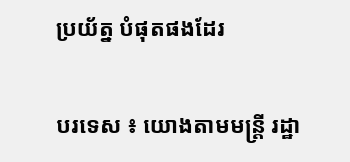ប្រយ័ត្ន បំផុតផងដែរ

បរទេស ៖ យោងតាមមន្ត្រី រដ្ឋា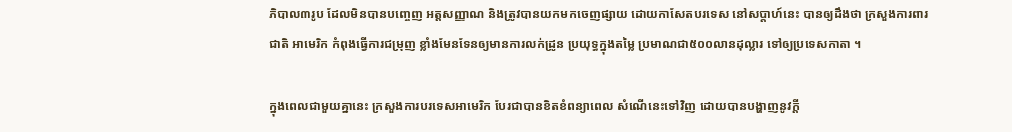ភិបាល៣រូប ដែលមិនបានបញ្ចេញ អត្តសញ្ញាណ និងត្រូវបានយកមកចេញផ្សាយ ដោយកាសែតបរទេស នៅសប្តាហ៍នេះ បានឲ្យដឹងថា ក្រសួងការពារជាតិ អាមេរិក កំពុងធ្វើការជម្រុញ ខ្លាំងមែនទែនឲ្យមានការលក់ដ្រូន ប្រយុទ្ធក្នុងតម្លៃ ប្រមាណជា៥០០លានដុល្លារ ទៅឲ្យប្រទេសកាតា ។

ក្នុងពេលជាមួយគ្នានេះ ក្រសួងការបរទេសអាមេរិក បែរជាបានខិតខំពន្យាពេល សំណើនេះទៅវិញ ដោយបានបង្ហាញនូវក្តី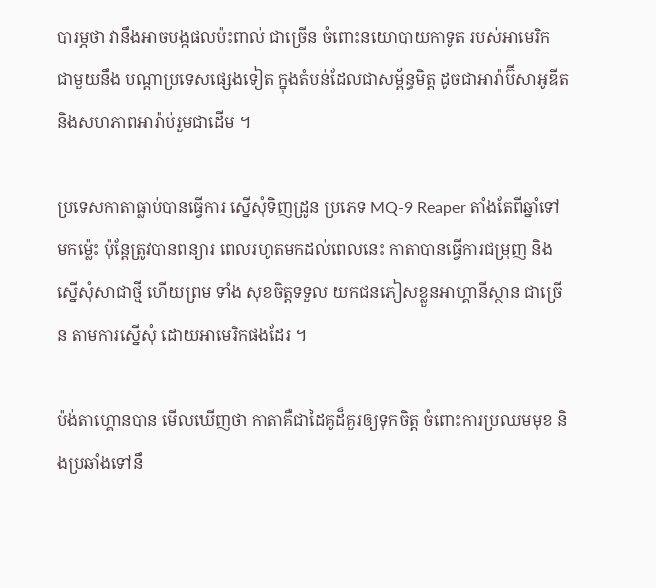បារម្ភថា វានឹងអាចបង្កផលប៉ះពាល់ ជាច្រើន ចំពោះនយោបាយកាទូត របស់អាមេរិក ជាមួយនឹង បណ្តាប្រទេសផ្សេងទៀត ក្នុងតំបន់ដែលជាសម្ព័ន្ធមិត្ត ដូចជាអារ៉ាប៊ីសាអូឌីត និងសហភាពអារ៉ាប់រួមជាដើម ។

ប្រទេសកាតាធ្លាប់បានធ្វើការ ស្នើសុំទិញដ្រូន ប្រភេទ MQ-9 Reaper តាំងតែពីឆ្នាំទៅមកម្ល៉េះ ប៉ុន្តែត្រូវបានពន្យារ ពេលរហូតមកដល់ពេលនេះ កាតាបានធ្វើការជម្រុញ និងស្នើសុំសាជាថ្មី ហើយព្រម ទាំង សុខចិត្តទទួល យកជនភៀសខ្លួនអាហ្គានីស្ថាន ជាច្រើន តាមការស្នើសុំ ដោយអាមេរិកផងដែរ ។

ប៉ង់តាហ្គោនបាន មើលឃើញថា កាតាគឺជាដៃគូដ៏គួរឲ្យទុកចិត្ត ចំពោះការប្រឈមមុខ និងប្រឆាំងទៅនឹ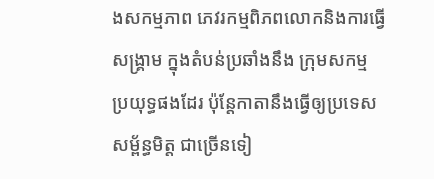ងសកម្មភាព ភេវរកម្មពិភពលោកនិងការធ្វើសង្គ្រាម ក្នុងតំបន់ប្រឆាំងនឹង ក្រុមសកម្ម ប្រយុទ្ធផងដែរ ប៉ុន្តែកាតានឹងធ្វើឲ្យប្រទេស សម្ព័ន្ធមិត្ត ជាច្រើនទៀ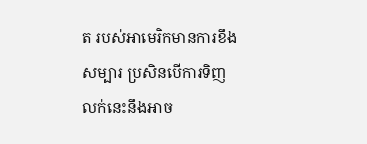ត របស់អាមេរិកមានការខឹងសម្បារ ប្រសិនបើការទិញ លក់នេះនឹងអាច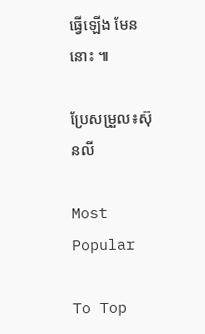ធ្វើឡើង មែននោះ ៕

ប្រែសម្រួល៖ស៊ុនលី

Most Popular

To Top